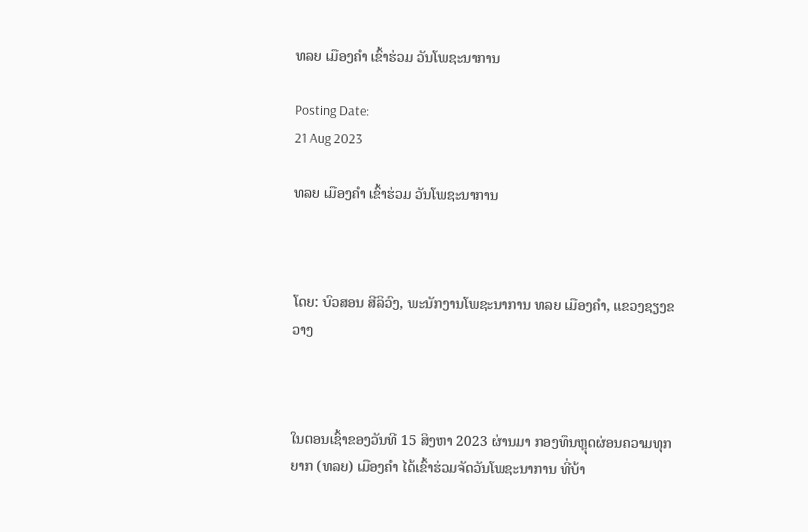ທລຍ ເມືອງຄໍາ ເຂົ້າຮ່ວມ ວັນໂພຊະນາການ

Posting Date:
21 Aug 2023

ທລຍ ເມືອງຄໍາ ເຂົ້າຮ່ວມ ວັນໂພຊະນາການ



ໂດຍ: ບົວສອນ ສີລິວົງ, ພະນັກງານໂພຊະນາການ ທລຍ ເມືອງຄໍາ, ແຂວງຊຽງຂວາງ



ໃນຕອນເຊົ້າຂອງວັນທີ 15 ສິງຫາ 2023 ຜ່ານມາ ກອງທຶນຫຼຸດຜ່ອນຄວາມທຸກຍາກ (ທລຍ) ເມືອງຄຳ ໄດ້ເຂົ້າຮ່ວມຈັດວັນໂພຊະນາການ ທີ່ບ້າ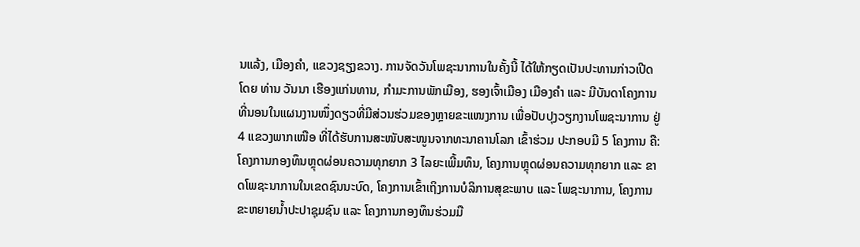ນແລ້ງ, ເມືອງຄໍາ, ແຂວງຊຽງຂວາງ. ການຈັດວັນໂພຊະນາການໃນຄັ້ງນີ້ ໄດ້ໃຫ້ກຽດເປັນປະທານກ່າວເປີດໂດຍ ທ່ານ ວັນນາ ເຮືອງແກ່ນທານ, ກຳມະການພັກເມືອງ, ຮອງເຈົ້າເມືອງ ເມືອງຄໍາ ແລະ ມີບັນດາໂຄງການທີ່ນອນໃນແຜນງານໜຶ່ງດຽວທີ່ມີສ່ວນຮ່ວມຂອງຫຼາຍຂະແໜງການ ເພື່ອປັບປຸງວຽກງານໂພຊະນາການ ຢູ່ 4 ແຂວງພາກເໜືອ ທີ່ໄດ້ຮັບການສະໜັບສະໜູນຈາກທະນາຄານໂລກ ເຂົ້າຮ່ວມ ປະກອບມີ 5 ໂຄງການ ຄື: ໂຄງການກອງທຶນຫຼຸດຜ່ອນຄວາມທຸກຍາກ 3 ໄລຍະເພີ້ມທຶນ, ໂຄງການຫຼຸດຜ່ອນຄວາມທຸກຍາກ ແລະ ຂາດໂພຊະນາການໃນເຂດຊົນນະບົດ, ໂຄງການເຂົ້າເຖິງການບໍລິການສຸຂະພາບ ແລະ ໂພຊະນາການ, ໂຄງການຂະຫຍາຍນ້ຳປະປາຊຸມຊົນ ແລະ ໂຄງການກອງທຶນຮ່ວມມື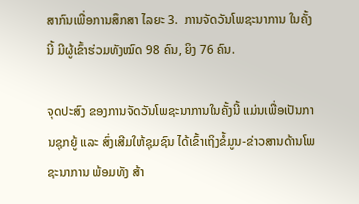ສາກົນເພື່ອການສຶກສາ ໄລຍະ 3.  ການຈັດວັນໂພຊະນາການ ໃນຄັ້ງນີ້ ມີຜູ້ເຂົ້າຮ່ວມທັງໝົດ 98 ຄົນ, ຍິງ 76 ຄົນ.

ຈຸດປະສົງ ຂອງການຈັດວັນໂພຊະນາການໃນຄັ້ງນີ້ ແມ່ນເພື່ອເປັນການຊຸກຍູ້ ແລະ ສົ່ງເສີມໃຫ້ຊຸມຊົນ ໄດ້ເຂົ້າເຖິງຂໍ້ມູນ-ຂ່າວສານດ້ານໂພຊະນາການ ພ້ອມທັງ ສ້າ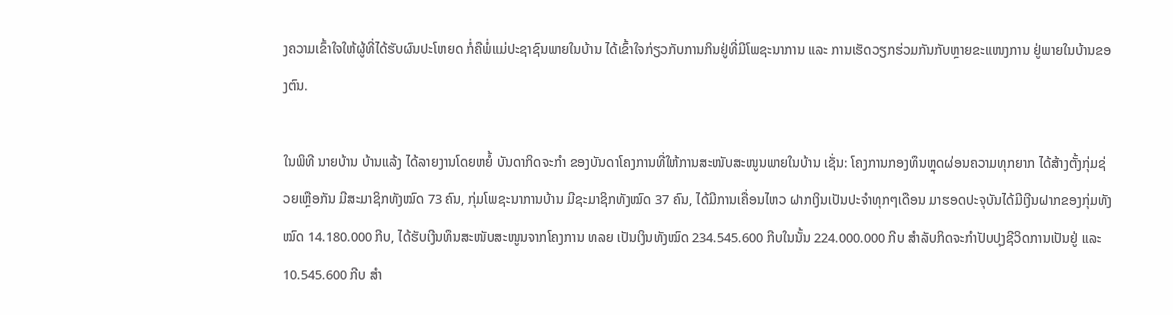ງຄວາມເຂົ້າໃຈໃຫ້ຜູ້ທີ່ໄດ້ຮັບຜົນປະໂຫຍດ ກໍ່ຄືພໍ່ແມ່ປະຊາຊົນພາຍໃນບ້ານ ໄດ້ເຂົ້າໃຈກ່ຽວກັບການກິນຢູ່ທີ່ມີໂພຊະນາການ ແລະ ການເຮັດວຽກຮ່ວມກັນກັບຫຼາຍຂະແໜງການ ຢູ່ພາຍໃນບ້ານຂອງຕົນ.

ໃນພິທີ ນາຍບ້ານ ບ້ານແລ້ງ ໄດ້ລາຍງານໂດຍຫຍໍ້ ບັນດາກິດຈະກຳ ຂອງບັນດາໂຄງການທີ່ໃຫ້ການສະໜັບສະໜູນພາຍໃນບ້ານ ເຊັ່ນ: ໂຄງການກອງທຶນຫຼຸດຜ່ອນຄວາມທຸກຍາກ ໄດ້ສ້າງຕັ້ງກຸ່ມຊ່ວຍເຫຼືອກັນ ມີສະມາຊິກທັງໝົດ 73 ຄົນ, ກຸ່ມໂພຊະນາການບ້ານ ມີຊະມາຊິກທັງໝົດ 37 ຄົນ, ໄດ້ມີການເຄື່ອນໄຫວ ຝາກເງິນເປັນປະຈໍາທຸກໆເດືອນ ມາຮອດປະຈຸບັນໄດ້ມີເງີນຝາກຂອງກຸ່ມທັງໝົດ 14.180.000 ກີບ, ໄດ້ຮັບເງີນທຶນສະໜັບສະໜູນຈາກໂຄງການ ທລຍ ເປັນເງິນທັງໝົດ 234.545.600 ກີບໃນນັ້ນ 224.000.000 ກີບ ສໍາລັບກິດຈະກໍາປັບປຸງຊີວິດການເປັນຢູ່ ແລະ 10.545.600 ກີບ ສໍາ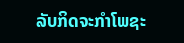ລັບກິດຈະກໍາໂພຊະ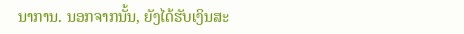ນາການ. ນອກຈາກນັ້ນ, ຍັງໄດ້ຮັບເງິນສະ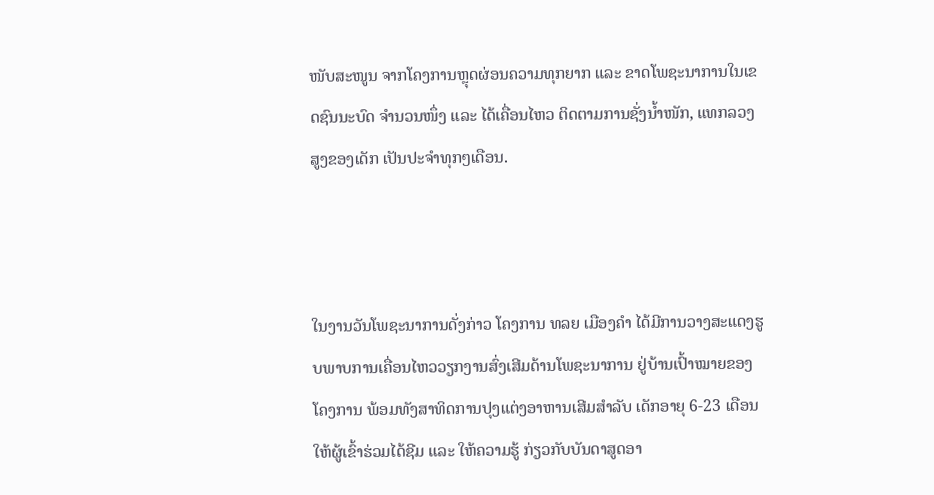ໜັບສະໜູນ ຈາກໂຄງການຫຼຸດຜ່ອນຄວາມທຸກຍາກ ແລະ ຂາດໂພຊະນາການໃນເຂດຊົນນະບົດ ຈໍານວນໜຶ່ງ ແລະ ໄດ້ເຄື່ອນໄຫວ ຕິດຕາມການຊັ່ງນ້ຳໜັກ, ແທກລວງສູງຂອງເດັກ ເປັນປະຈຳທຸກໆເດືອນ.



ໃນງານວັນໂພຊະນາການດັ່ງກ່າວ ໂຄງການ ທລຍ ເມືອງຄໍາ ໄດ້ມີການວາງສະແດງຮູບພາບການເຄື່ອນໄຫວວຽກງານສົ່ງເສີມດ້ານໂພຊະນາການ ຢູ່ບ້ານເປົ້າໝາຍຂອງໂຄງການ ພ້ອມທັງສາທິດການປຸງແຕ່ງອາຫານເສີມສຳລັບ ເດັກອາຍຸ 6-23 ເດືອນ ໃຫ້ຜູ້ເຂົ້າຮ່ວມໄດ້ຊີມ ແລະ ໃຫ້ຄວາມຮູ້ ກ່ຽວກັບບັນດາສູດອາ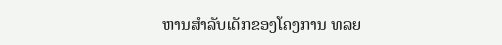ຫານສໍາລັບເດັກຂອງໂຄງການ ທລຍ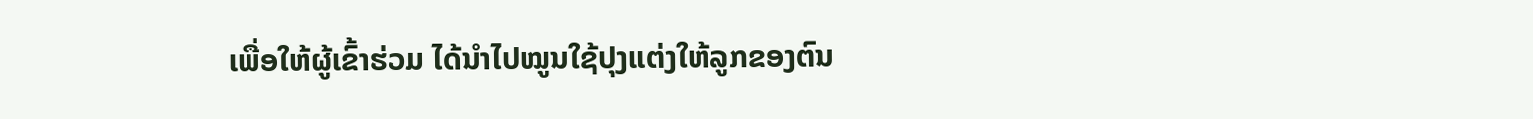ເພື່ອໃຫ້ຜູ້ເຂົ້າຮ່ວມ ໄດ້ນຳໄປໝູນໃຊ້ປຸງແຕ່ງໃຫ້ລູກຂອງຕົນ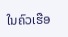ໃນຄົວເຮືອ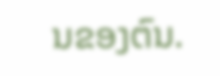ນຂອງຕົນ.